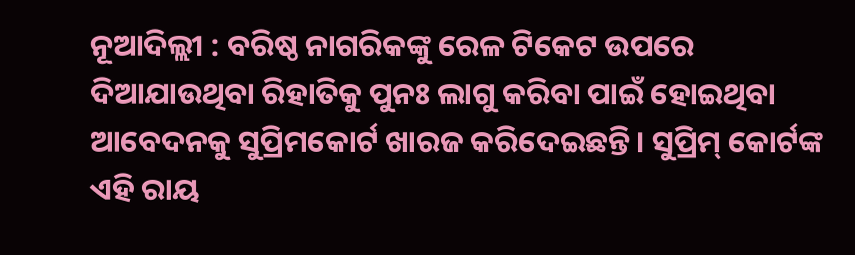ନୂଆଦିଲ୍ଲୀ : ବରିଷ୍ଠ ନାଗରିକଙ୍କୁ ରେଳ ଟିକେଟ ଉପରେ ଦିଆଯାଉଥିବା ରିହାତିକୁ ପୁନଃ ଲାଗୁ କରିବା ପାଇଁ ହୋଇଥିବା ଆବେଦନକୁ ସୁପ୍ରିମକୋର୍ଟ ଖାରଜ କରିଦେଇଛନ୍ତି। ସୁପ୍ରିମ୍ କୋର୍ଟଙ୍କ ଏହି ରାୟ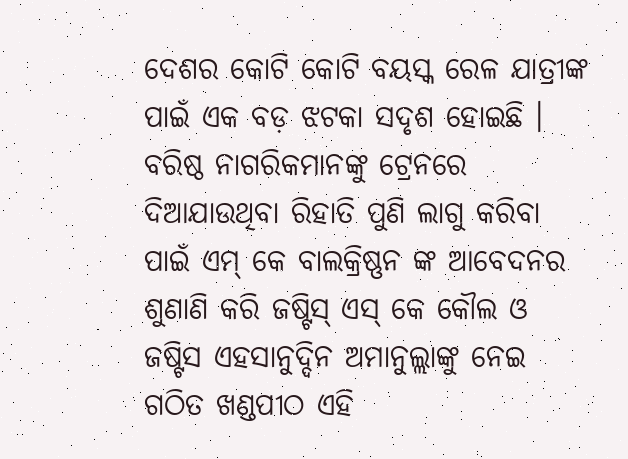ଦେଶର କୋଟି କୋଟି ବୟସ୍କ ରେଳ ଯାତ୍ରୀଙ୍କ ପାଇଁ ଏକ ବଡ଼ ଝଟକା ସଦୃଶ ହୋଇଛି । ବରିଷ୍ଠ ନାଗରିକମାନଙ୍କୁ ଟ୍ରେନରେ ଦିଆଯାଉଥିବା ରିହାତି ପୁଣି ଲାଗୁ କରିବା ପାଇଁ ଏମ୍ କେ ବାଲକ୍ରିଷ୍ଣନ ଙ୍କ ଆବେଦନର ଶୁଣାଣି କରି ଜଷ୍ଟିସ୍ ଏସ୍ କେ କୌଲ ଓ ଜଷ୍ଟିସ ଏହସାନୁଦ୍ଦିନ ଅମାନୁଲ୍ଲାଙ୍କୁ ନେଇ ଗଠିତ ଖଣ୍ଡପୀଠ ଏହି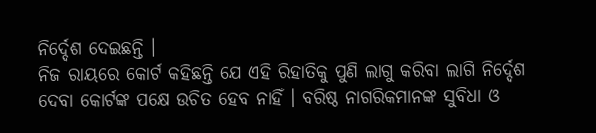ନିର୍ଦ୍ଦେଶ ଦେଇଛନ୍ତି ।
ନିଜ ରାୟରେ କୋର୍ଟ କହିଛନ୍ତି ଯେ ଏହି ରିହାତିକୁ ପୁଣି ଲାଗୁ କରିବା ଲାଗି ନିର୍ଦ୍ଦେଶ ଦେବା କୋର୍ଟଙ୍କ ପକ୍ଷେ ଉଚିତ ହେବ ନାହିଁ । ବରିଷ୍ଠ ନାଗରିକମାନଙ୍କ ସୁବିଧା ଓ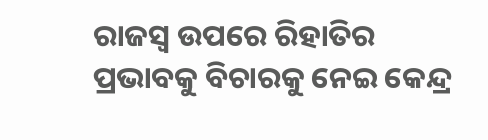ରାଜସ୍ବ ଉପରେ ରିହାତିର ପ୍ରଭାବକୁ ବିଚାରକୁ ନେଇ କେନ୍ଦ୍ର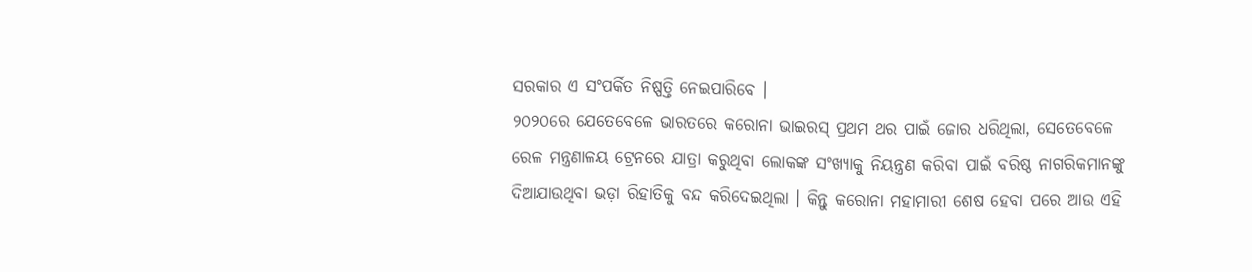ସରକାର ଏ ସଂପର୍କିତ ନିଷ୍ପତ୍ତି ନେଇପାରିବେ ।
୨୦୨୦ରେ ଯେତେବେଳେ ଭାରତରେ କରୋନା ଭାଇରସ୍ ପ୍ରଥମ ଥର ପାଇଁ ଜୋର ଧରିଥିଲା, ସେତେବେଳେ ରେଳ ମନ୍ତ୍ରଣାଳୟ ଟ୍ରେନରେ ଯାତ୍ରା କରୁଥିବା ଲୋକଙ୍କ ସଂଖ୍ୟାକୁ ନିୟନ୍ତ୍ରଣ କରିବା ପାଇଁ ବରିଷ୍ଠ ନାଗରିକମାନଙ୍କୁ ଦିଆଯାଉଥିବା ଭଡ଼ା ରିହାତିକୁ ବନ୍ଦ କରିଦେଇଥିଲା । କିନ୍ତୁ କରୋନା ମହାମାରୀ ଶେଷ ହେବା ପରେ ଆଉ ଏହି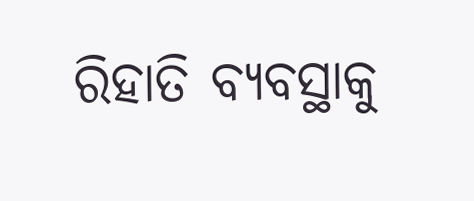ରିହାତି ବ୍ୟବସ୍ଥାକୁ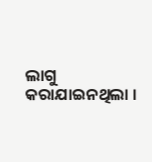ଲାଗୁ କରାଯାଇନଥିଲା ।